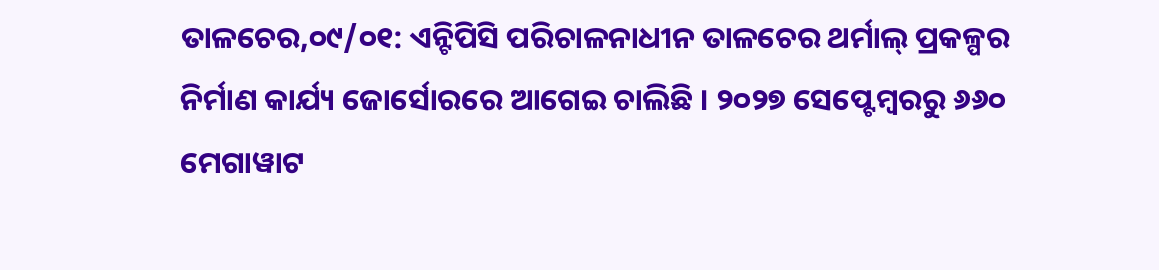ତାଳଚେର,୦୯/୦୧: ଏନ୍ଟିପିସି ପରିଚାଳନାଧୀନ ତାଳଚେର ଥର୍ମାଲ୍ ପ୍ରକଳ୍ପର ନିର୍ମାଣ କାର୍ଯ୍ୟ ଜୋର୍ସୋରରେ ଆଗେଇ ଚାଲିଛି । ୨୦୨୭ ସେପ୍ଟେମ୍ବରରୁ ୬୬୦ ମେଗାୱାଟ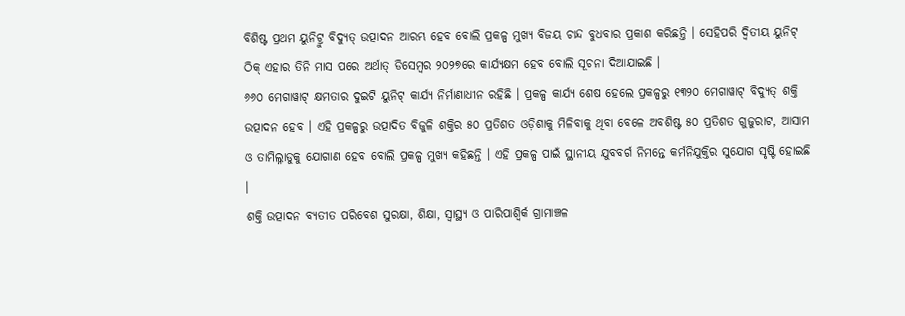ବିଶିଷ୍ଟ ପ୍ରଥମ ୟୁନିଟ୍ରୁ ବିଦ୍ୟୁତ୍ ଉତ୍ପାଦନ ଆରମ୍ଭ ହେବ ବୋଲି ପ୍ରକଳ୍ପ ମୁଖ୍ୟ ବିଜୟ ଚାନ୍ଦ ବୁଧବାର ପ୍ରକାଶ କରିଛନ୍ତି । ସେହିପରି ଦ୍ୱିତୀୟ ୟୁନିଟ୍ ଠିକ୍ ଏହାର ତିନି ମାସ ପରେ ଅର୍ଥାତ୍ ଡିସେମ୍ବର ୨୦୨୭ରେ କାର୍ଯ୍ୟକ୍ଷମ ହେବ ବୋଲି ସୂଚନା ଦିଆଯାଇଛି ।
୬୬୦ ମେଗାୱାଟ୍ କ୍ଷମତାର ଦୁଇଟି ୟୁନିଟ୍ କାର୍ଯ୍ୟ ନିର୍ମାଣାଧୀନ ରହିଛି । ପ୍ରକଳ୍ପ କାର୍ଯ୍ୟ ଶେଷ ହେଲେ ପ୍ରକଳ୍ପରୁ ୧୩୨୦ ମେଗାୱାଟ୍ ବିଦ୍ୟୁତ୍ ଶକ୍ତି ଉତ୍ପାଦନ ହେବ । ଏହି ପ୍ରକଳ୍ପରୁ ଉତ୍ପାଦିତ ବିଜୁଳି ଶକ୍ତିର ୫୦ ପ୍ରତିଶତ ଓଡ଼ିଶାକୁ ମିଳିବାକୁ ଥିବା ବେଳେ ଅବଶିଷ୍ଟ ୫୦ ପ୍ରତିଶତ ଗୁଜୁରାଟ, ଆସାମ ଓ ତାମିଲ୍ନାଡୁକୁ ଯୋଗାଣ ହେବ ବୋଲି ପ୍ରକଳ୍ପ ମୁଖ୍ୟ କହିଛନ୍ତି । ଏହି ପ୍ରକଳ୍ପ ପାଇଁ ସ୍ଥାନୀୟ ଯୁବବର୍ଗ ନିମନ୍ତେ କର୍ମନିଯୁକ୍ତିର ସୁଯୋଗ ସୃଷ୍ଟି ହୋଇଛି ।
ଶକ୍ତି ଉତ୍ପାଦନ ବ୍ୟତୀତ ପରିବେଶ ସୁରକ୍ଷା, ଶିକ୍ଷା, ସ୍ୱାସ୍ଥ୍ୟ ଓ ପାରିପାଶ୍ୱିର୍କ ଗ୍ରାମାଞ୍ଚଳ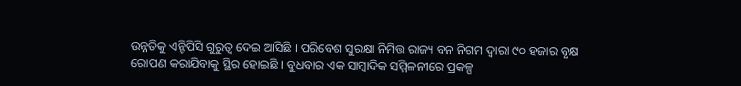ଉନ୍ନତିକୁ ଏନ୍ଟିପିସି ଗୁରୁତ୍ୱ ଦେଇ ଆସିଛି । ପରିବେଶ ସୁରକ୍ଷା ନିମିତ୍ତ ରାଜ୍ୟ ବନ ନିଗମ ଦ୍ୱାରା ୯୦ ହଜାର ବୃକ୍ଷ ରୋପଣ କରାଯିବାକୁ ସ୍ଥିର ହୋଇଛି । ବୁଧବାର ଏକ ସାମ୍ବାଦିକ ସମ୍ମିଳନୀରେ ପ୍ରକଳ୍ପ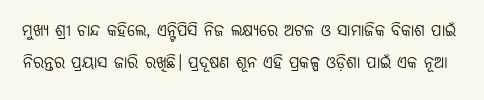ମୁଖ୍ୟ ଶ୍ରୀ ଚାନ୍ଦ କହିଲେ, ଏନ୍ଟିପିସି ନିଜ ଲକ୍ଷ୍ୟରେ ଅଟଳ ଓ ସାମାଜିକ ବିକାଶ ପାଇଁ ନିରନ୍ତର ପ୍ରୟାସ ଜାରି ରଖିଛି। ପ୍ରଦୂଷଣ ଶୂନ ଏହି ପ୍ରକଳ୍ପ ଓଡ଼ିଶା ପାଇଁ ଏକ ନୂଆ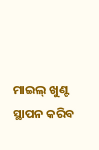ମାଇଲ୍ ଖୁଣ୍ଟ ସ୍ଥାପନ କରିବ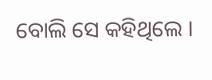ବୋଲି ସେ କହିଥିଲେ ।